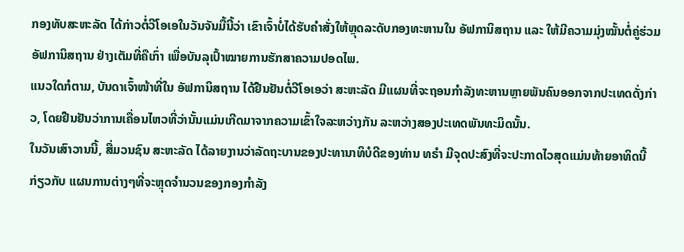ກອງທັບສະຫະລັດ ໄດ້ກ່າວຕໍ່ວີໂອເອໃນວັນຈັນມື້ນີ້ວ່າ ເຂົາເຈົ້າບໍ່ໄດ້ຮັບຄຳສັ່ງໃຫ້ຫຼຸດລະດັບກອງທະຫານໃນ ອັຟການິສຖານ ແລະ ໃຫ້ມີຄວາມມຸ່ງໝັ້ນຕໍ່ຄູ່ຮ່ວມ ອັຟການິສຖານ ຢ່າງເຕັມທີ່ຄືເກົ່າ ເພື່ອບັນລຸເປົ້າໝາຍການຮັກສາຄວາມປອດໄພ.
ແນວໃດກໍຕາມ, ບັນດາເຈົ້າໜ້າທີ່ໃນ ອັຟການິສຖານ ໄດ້ຢືນຢັນຕໍ່ວີໂອເອວ່າ ສະຫະລັດ ມີແຜນທີ່ຈະຖອນກຳລັງທະຫານຫຼາຍພັນຄົນອອກຈາກປະເທດດັ່ງກ່າວ, ໂດຍຢືນຢັນວ່າການເຄື່ອນໄຫວທີ່ວ່ານັ້ນແມ່ນເກີດມາຈາກຄວາມເຂົ້າໃຈລະຫວ່າງກັນ ລະຫວ່າງສອງປະເທດພັນທະມິດນັ້ນ.
ໃນວັນເສົາວານນີ້, ສື່ມວນຊົນ ສະຫະລັດ ໄດ້ລາຍງານວ່າລັດຖະບານຂອງປະທານາທິບໍດີຂອງທ່ານ ທຣຳ ມີຈຸດປະສົງທີ່ຈະປະກາດໄວສຸດແມ່ນທ້າຍອາທິດນີ້ ກ່ຽວກັບ ແຜນການຕ່າງໆທີ່ຈະຫຼຸດຈຳນວນຂອງກອງກຳລັງ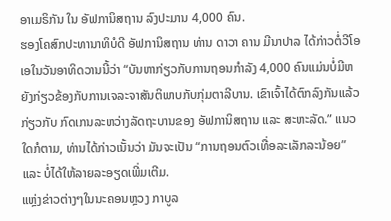ອາເມຣິກັນ ໃນ ອັຟການິສຖານ ລົງປະມານ 4,000 ຄົນ.
ຮອງໂຄສົກປະທານາທິບໍດີ ອັຟການິສຖານ ທ່ານ ດາວາ ຄານ ມີນາປາລ ໄດ້ກ່າວຕໍ່ວີໂອເອໃນວັນອາທິດວານນີ້ວ່າ “ບັນຫາກ່ຽວກັບການຖອນກຳລັງ 4,000 ຄົນແມ່ນບໍ່ມີຫຍັງກ່ຽວຂ້ອງກັບການເຈລະຈາສັນຕິພາບກັບກຸ່ມຕາລີບານ. ເຂົາເຈົ້າໄດ້ຕົກລົງກັນແລ້ວ ກ່ຽວກັບ ກົດເກນລະຫວ່າງລັດຖະບານຂອງ ອັຟການິສຖານ ແລະ ສະຫະລັດ.” ແນວໃດກໍຕາມ, ທ່ານໄດ້ກ່າວເນັ້ນວ່າ ມັນຈະເປັນ “ການຖອນຕົວເທື່ອລະເລັກລະນ້ອຍ” ແລະ ບໍ່ໄດ້ໃຫ້ລາຍລະອຽດເພີ່ມເຕີມ.
ແຫຼ່ງຂ່າວຕ່າງໆໃນນະຄອນຫຼວງ ກາບູລ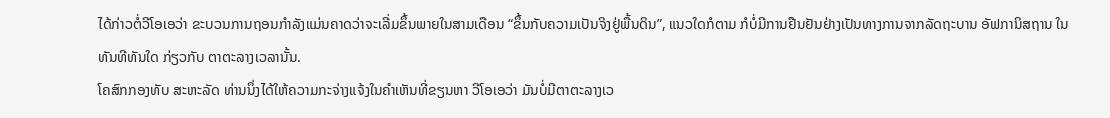ໄດ້ກ່າວຕໍ່ວີໂອເອວ່າ ຂະບວນການຖອນກຳລັງແມ່ນຄາດວ່າຈະເລີ່ມຂຶ້ນພາຍໃນສາມເດືອນ “ຂຶ້ນກັບຄວາມເປັນຈິງຢູ່ພື້ນດິນ”, ແນວໃດກໍຕາມ ກໍບໍ່ມີການຢືນຢັນຢ່າງເປັນທາງການຈາກລັດຖະບານ ອັຟການິສຖານ ໃນທັນທີທັນໃດ ກ່ຽວກັບ ຕາຕະລາງເວລານັ້ນ.
ໂຄສົກກອງທັບ ສະຫະລັດ ທ່ານນຶ່ງໄດ້ໃຫ້ຄວາມກະຈ່າງແຈ້ງໃນຄຳເຫັນທີ່ຂຽນຫາ ວີໂອເອວ່າ ມັນບໍ່ມີຕາຕະລາງເວ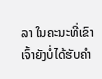ລາ ໃນຄະນະທີ່ເຂົາເຈົ້າຍັງບໍ່ໄດ້ຮັບຄຳ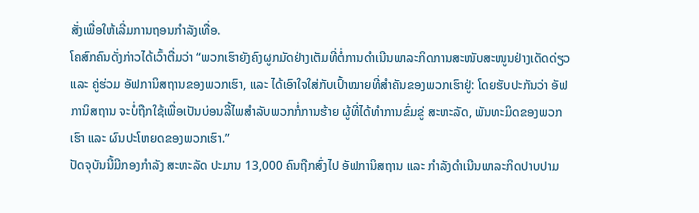ສັ່ງເພື່ອໃຫ້ເລີ່ມການຖອນກຳລັງເທື່ອ.
ໂຄສົກຄົນດັ່ງກ່າວໄດ້ເວົ້າຕື່ມວ່າ “ພວກເຮົາຍັງຄົງຜູກມັດຢ່າງເຕັມທີ່ຕໍ່ການດຳເນີນພາລະກິດການສະໜັບສະໜູນຢ່າງເດັດດ່ຽວ ແລະ ຄູ່ຮ່ວມ ອັຟການິສຖານຂອງພວກເຮົາ, ແລະ ໄດ້ເອົາໃຈໃສ່ກັບເປົ້າໝາຍທີ່ສຳຄັນຂອງພວກເຮົາຢູ່: ໂດຍຮັບປະກັນວ່າ ອັຟການິສຖານ ຈະບໍ່ຖືກໃຊ້ເພື່ອເປັນບ່ອນລີ້ໄພສຳລັບພວກກໍ່ການຮ້າຍ ຜູ້ທີ່ໄດ້ທຳການຂົ່ມຂູ່ ສະຫະລັດ, ພັນທະມິດຂອງພວກເຮົາ ແລະ ຜົນປະໂຫຍດຂອງພວກເຮົາ.”
ປັດຈຸບັນນີ້ມີກອງກຳລັງ ສະຫະລັດ ປະມານ 13,000 ຄົນຖືກສົ່ງໄປ ອັຟການິສຖານ ແລະ ກຳລັງດຳເນີນພາລະກິດປາບປາມ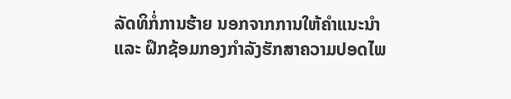ລັດທິກໍ່ການຮ້າຍ ນອກຈາກການໃຫ້ຄຳແນະນຳ ແລະ ຝຶກຊ້ອມກອງກຳລັງຮັກສາຄວາມປອດໄພ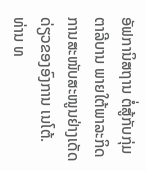ອັຟການິສຖານ ຕໍ່ສູ້ກັບກຸ່ມຕາລີບານ ພາຍໃຕ້ພາລະກິດການສະໜັບສະໜູນຢ່າງເດັດດ່ຽວຂອງອົງການ ເນໂຕ້.
ທ່ານ ທ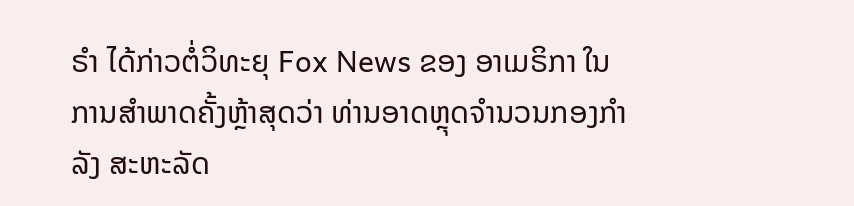ຣຳ ໄດ້ກ່າວຕໍ່ວິທະຍຸ Fox News ຂອງ ອາເມຣິກາ ໃນການສຳພາດຄັ້ງຫຼ້າສຸດວ່າ ທ່ານອາດຫຼຸດຈຳນວນກອງກຳລັງ ສະຫະລັດ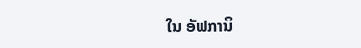ໃນ ອັຟການິ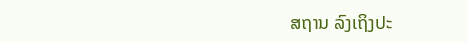ສຖານ ລົງເຖິງປະ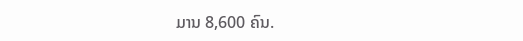ມານ 8,600 ຄົນ.